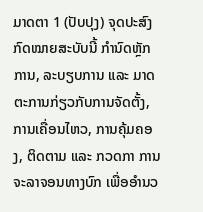ມາດຕາ 1 (ປັບປຸງ) ຈຸດປະສົງ
ກົດໝາຍສະບັບນີ້ ກຳນົດຫຼັກການ, ລະບຽບການ ແລະ ມາດຕະການກ່ຽວກັບການຈັດຕັ້ງ, ການເຄື່ອນໄຫວ, ການຄຸ້ມຄອງ, ຕິດຕາມ ແລະ ກວດກາ ການຈະລາຈອນທາງບົກ ເພື່ອອໍານວ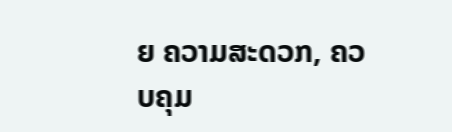ຍ ຄວາມສະດວກ, ຄວບຄຸມ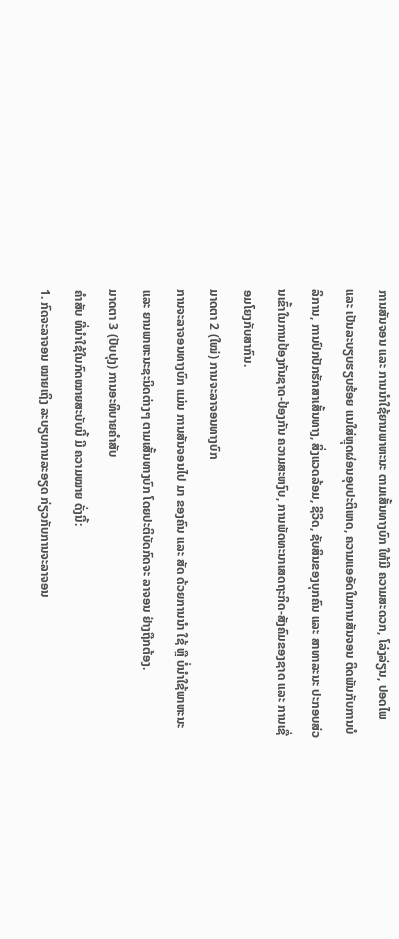ການສັນຈອນ ແລະ ການນຳໃຊ້ຍານພາຫະນະ ຕາມເສັ້ນທາງບົກ ໃຫ້ມີ ຄວາມສະດວກ, ໂລ່ງລ່ຽນ, ປອດໄພ ແລະ ເປັນລະບຽບຮຽບຮ້ອຍ ແນໃສ່ຫຼຸດຜ່ອນອຸບປະຕິເຫດ, ຄວາມແອອັດໃນການສັນຈອນ ຕິດພັນກັບການບໍລິການ, ການປົກປັກຮັກສາເສັ້ນທາງ, ສິ່ງແວດລ້ອມ, ຊີວິດ, ຊັບສິນຂອງບຸກຄົນ ແລະ ສາທາລະນະ ປະກອບສ່ວນເຂົ້າໃນການປ້ອງກັນຊາດ-ປ້ອງກັນ ຄວາມສະຫງົບ, ການພັດທະນາເສດຖະກິດ-ສັງຄົມຂອງຊາດ ແລະ ການເຊື່ອມໂຍງກັບສາກົນ.
ມາດຕາ 2 (ໃໝ່) ການຈະລາຈອນທາງບົກ
ການຈະລາຈອນທາງບົກ ແມ່ນ ການສັນຈອນໄປ ມາ ຂອງຄົນ ແລະ ສັດ ດ້ວຍການນຳ ໃຊ້ ຫຼື ບໍ່ນໍາໃຊ້ພາຫະນະ ແລະ ຍານພາຫະນະຊະນິດຕ່າງໆ ຕາມເສັ້ນທາງບົກ ໂດຍປະຕິບັດກົດຈະ ລາຈອນ ຢ່າງຖືກຕ້ອງ.
ມາດຕາ 3 (ປັບປຸງ) ການອະທິບາຍຄໍາສັບ
ຄໍາສັບ ທີ່ນໍາໃຊ້ໃນກົດໝາຍສະບັບນີ້ ມີ ຄວາມໝາຍ ດັ່ງນີ້:
1. ກົດຈະລາຈອນ ໝາຍເຖິງ ລະບຽບການລະອຽດ ກ່ຽວກັບການຈະລາຈອນ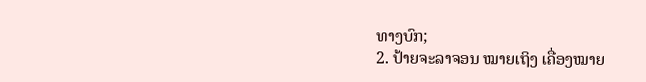ທາງບົກ;
2. ປ້າຍຈະລາຈອນ ໝາຍເຖິງ ເຄື່ອງໝາຍ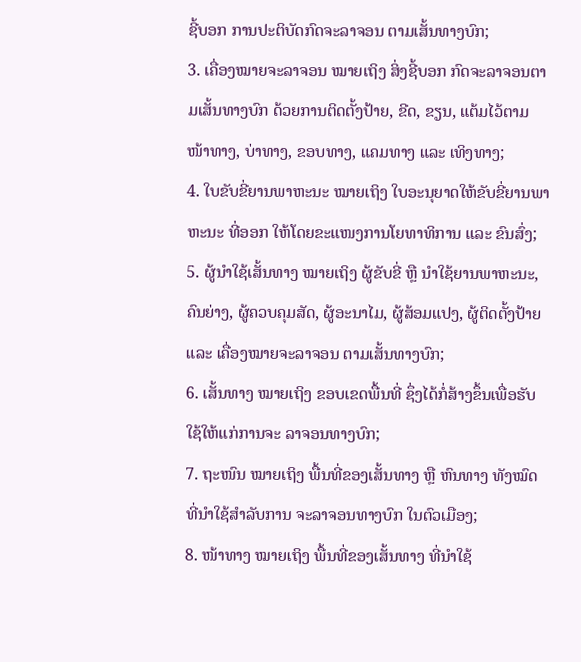ຊີ້ບອກ ການປະຕິບັດກົດຈະລາຈອນ ຕາມເສັ້ນທາງບົກ;
3. ເຄື່ອງໝາຍຈະລາຈອນ ໝາຍເຖິງ ສິ່ງຊີ້ບອກ ກົດຈະລາຈອນຕາມເສັ້ນທາງບົກ ດ້ວຍການຕິດຕັ້ງປ້າຍ, ຂີດ, ຂຽນ, ແຕ້ມໄວ້ຕາມໜ້າທາງ, ບ່າທາງ, ຂອບທາງ, ແຄມທາງ ແລະ ເທິງທາງ;
4. ໃບຂັບຂີ່ຍານພາຫະນະ ໝາຍເຖິງ ໃບອະນຸຍາດໃຫ້ຂັບຂີ່ຍານພາຫະນະ ທີ່ອອກ ໃຫ້ໂດຍຂະແໜງການໂຍທາທິການ ແລະ ຂົນສົ່ງ;
5. ຜູ້ນຳໃຊ້ເສັ້ນທາງ ໝາຍເຖິງ ຜູ້ຂັບຂີ່ ຫຼື ນຳໃຊ້ຍານພາຫະນະ, ຄົນຍ່າງ, ຜູ້ຄວບຄຸມສັດ, ຜູ້ອະນາໄມ, ຜູ້ສ້ອມແປງ, ຜູ້ຕິດຕັ້ງປ້າຍ ແລະ ເຄື່ອງໝາຍຈະລາຈອນ ຕາມເສັ້ນທາງບົກ;
6. ເສັ້ນທາງ ໝາຍເຖິງ ຂອບເຂດພື້ນທີ່ ຊຶ່ງໄດ້ກໍ່ສ້າງຂຶ້ນເພື່ອຮັບໃຊ້ໃຫ້ແກ່ການຈະ ລາຈອນທາງບົກ;
7. ຖະໜົນ ໝາຍເຖິງ ພື້ນທີ່ຂອງເສັ້ນທາງ ຫຼື ຫົນທາງ ທັງໝົດ ທີ່ນໍາໃຊ້ສໍາລັບການ ຈະລາຈອນທາງບົກ ໃນຕົວເມືອງ;
8. ໜ້າທາງ ໝາຍເຖິງ ພື້ນທີ່ຂອງເສັ້ນທາງ ທີ່ນຳໃຊ້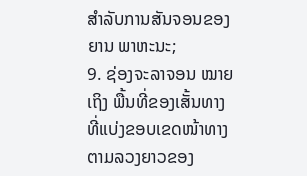ສຳລັບການສັນຈອນຂອງຍານ ພາຫະນະ;
9. ຊ່ອງຈະລາຈອນ ໝາຍເຖິງ ພື້ນທີ່ຂອງເສັ້ນທາງ ທີ່ແບ່ງຂອບເຂດໜ້າທາງຕາມລວງຍາວຂອງ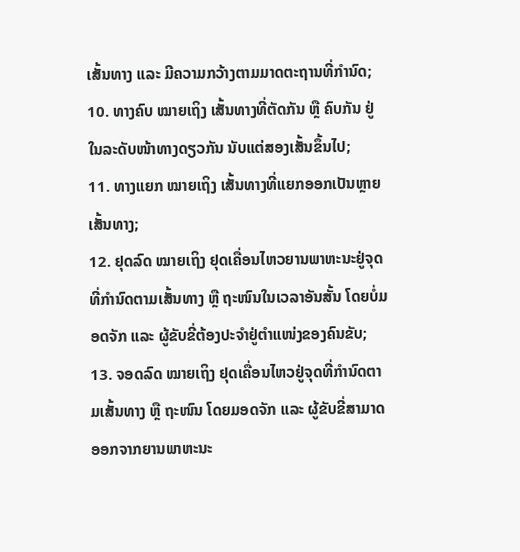ເສັ້ນທາງ ແລະ ມີຄວາມກວ້າງຕາມມາດຕະຖານທີ່ກໍານົດ;
10. ທາງຄົບ ໝາຍເຖິງ ເສັ້ນທາງທີ່ຕັດກັນ ຫຼື ຄົບກັນ ຢູ່ໃນລະດັບໜ້າທາງດຽວກັນ ນັບແຕ່ສອງເສັ້ນຂຶ້ນໄປ;
11. ທາງແຍກ ໝາຍເຖິງ ເສັ້ນທາງທີ່ແຍກອອກເປັນຫຼາຍເສັ້ນທາງ;
12. ຢຸດລົດ ໝາຍເຖິງ ຢຸດເຄື່ອນໄຫວຍານພາຫະນະຢູ່ຈຸດທີ່ກໍານົດຕາມເສັ້ນທາງ ຫຼື ຖະໜົນໃນເວລາອັນສັ້ນ ໂດຍບໍ່ມອດຈັກ ແລະ ຜູ້ຂັບຂີ່ຕ້ອງປະຈຳຢູ່ຕໍາແໜ່ງຂອງຄົນຂັບ;
13. ຈອດລົດ ໝາຍເຖິງ ຢຸດເຄື່ອນໄຫວຢູ່ຈຸດທີ່ກໍານົດຕາມເສັ້ນທາງ ຫຼື ຖະໜົນ ໂດຍມອດຈັກ ແລະ ຜູ້ຂັບຂີ່ສາມາດອອກຈາກຍານພາຫະນະ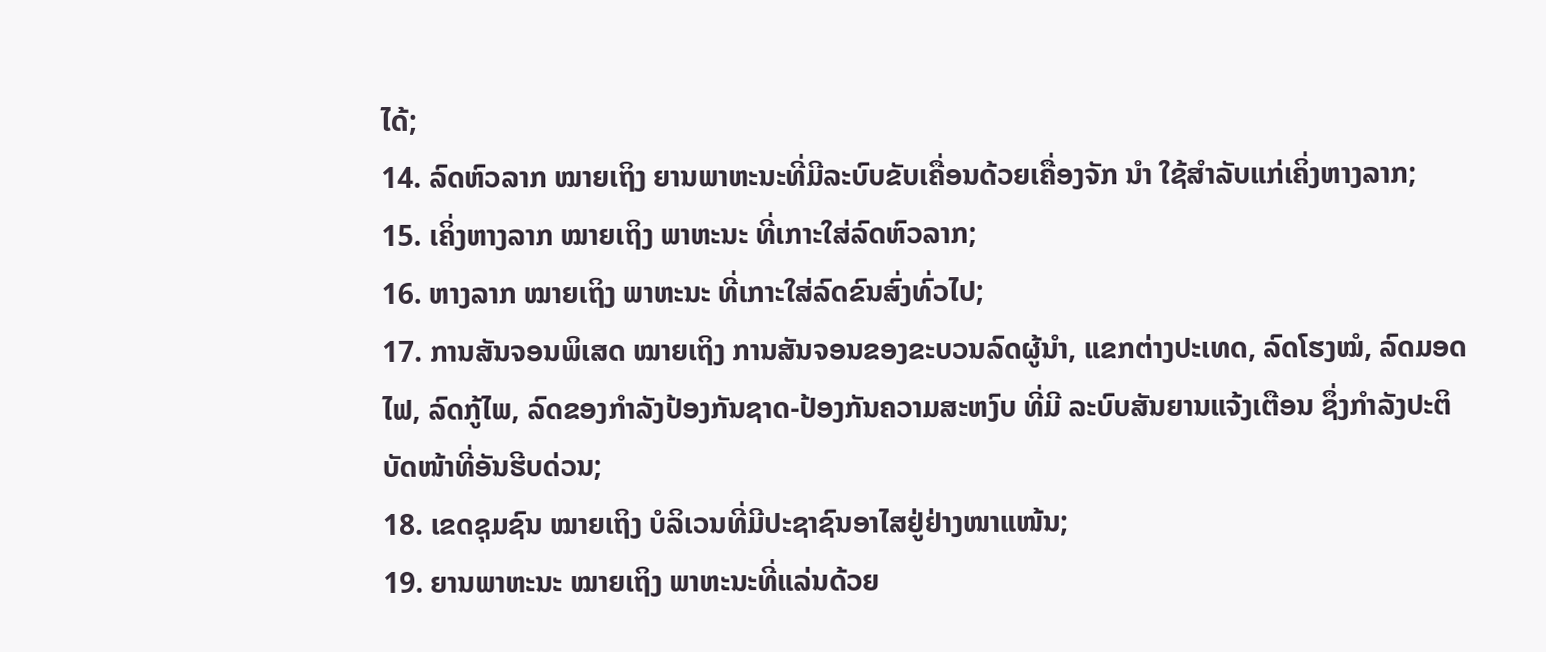ໄດ້;
14. ລົດຫົວລາກ ໝາຍເຖິງ ຍານພາຫະນະທີ່ມີລະບົບຂັບເຄື່ອນດ້ວຍເຄື່ອງຈັກ ນຳ ໃຊ້ສໍາລັບແກ່ເຄິ່ງຫາງລາກ;
15. ເຄິ່ງຫາງລາກ ໝາຍເຖິງ ພາຫະນະ ທີ່ເກາະໃສ່ລົດຫົວລາກ;
16. ຫາງລາກ ໝາຍເຖິງ ພາຫະນະ ທີ່ເກາະໃສ່ລົດຂົນສົ່ງທົ່ວໄປ;
17. ການສັນຈອນພິເສດ ໝາຍເຖິງ ການສັນຈອນຂອງຂະບວນລົດຜູ້ນຳ, ແຂກຕ່າງປະເທດ, ລົດໂຮງໝໍ, ລົດມອດໄຟ, ລົດກູ້ໄພ, ລົດຂອງກໍາລັງປ້ອງກັນຊາດ-ປ້ອງກັນຄວາມສະຫງົບ ທີ່ມີ ລະບົບສັນຍານແຈ້ງເຕືອນ ຊຶ່ງກໍາລັງປະຕິບັດໜ້າທີ່ອັນຮີບດ່ວນ;
18. ເຂດຊຸມຊົນ ໝາຍເຖິງ ບໍລິເວນທີ່ມີປະຊາຊົນອາໄສຢູ່ຢ່າງໜາແໜ້ນ;
19. ຍານພາຫະນະ ໝາຍເຖິງ ພາຫະນະທີ່ແລ່ນດ້ວຍ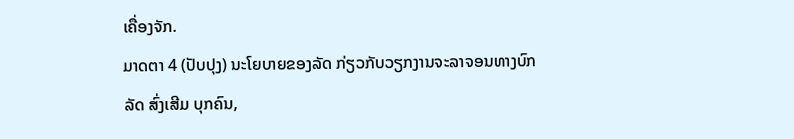ເຄື່ອງຈັກ.
ມາດຕາ 4 (ປັບປຸງ) ນະໂຍບາຍຂອງລັດ ກ່ຽວກັບວຽກງານຈະລາຈອນທາງບົກ
ລັດ ສົ່ງເສີມ ບຸກຄົນ,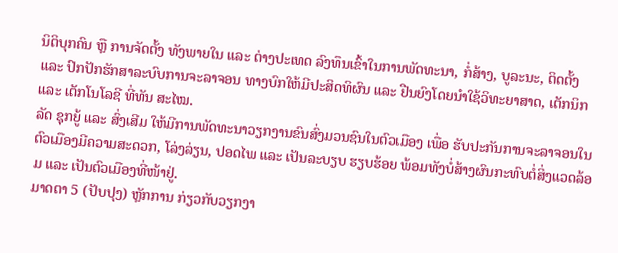ນິຕິບຸກຄົນ ຫຼື ການຈັດຕັ້ງ ທັງພາຍໃນ ແລະ ຕ່າງປະເທດ ລົງທຶນເຂົ້າໃນການພັດທະນາ, ກໍ່ສ້າງ, ບູລະນະ, ຕິດຕັ້ງ ແລະ ປົກປັກຮັກສາລະບົບການຈະລາຈອນ ທາງບົກໃຫ້ມີປະສິດທິຜົນ ແລະ ຢືນຍົງໂດຍນຳໃຊ້ວິທະຍາສາດ, ເຕັກນິກ ແລະ ເຕັກໂນໂລຊີ ທີ່ທັນ ສະໄໝ.
ລັດ ຊຸກຍູ້ ແລະ ສົ່ງເສີມ ໃຫ້ມີການພັດທະນາວຽກງານຂົນສົ່ງມວນຊົນໃນຕົວເມືອງ ເພື່ອ ຮັບປະກັນການຈະລາຈອນໃນຕົວເມືອງມີຄວາມສະດວກ, ໂລ່ງລ່ຽນ, ປອດໄພ ແລະ ເປັນລະບຽບ ຮຽບຮ້ອຍ ພ້ອມທັງບໍ່ສ້າງຜົນກະທົບຕໍ່ສິ່ງແວດລ້ອມ ແລະ ເປັນຕົວເມືອງທີ່ໜ້າຢູ່.
ມາດຕາ 5 (ປັບປຸງ) ຫຼັກການ ກ່ຽວກັບວຽກງາ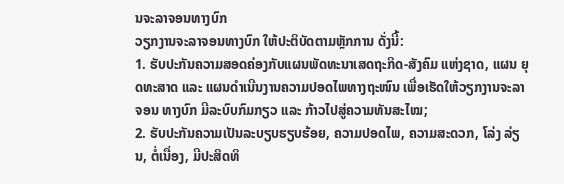ນຈະລາຈອນທາງບົກ
ວຽກງານຈະລາຈອນທາງບົກ ໃຫ້ປະຕິບັດຕາມຫຼັກການ ດັ່ງນີ້:
1. ຮັບປະກັນຄວາມສອດຄ່ອງກັບແຜນພັດທະນາເສດຖະກິດ-ສັງຄົມ ແຫ່ງຊາດ, ແຜນ ຍຸດທະສາດ ແລະ ແຜນດຳເນີນງານຄວາມປອດໄພທາງຖະໜົນ ເພື່ອເຮັດໃຫ້ວຽກງານຈະລາຈອນ ທາງບົກ ມີລະບົບກົມກຽວ ແລະ ກ້າວໄປສູ່ຄວາມທັນສະໄໝ;
2. ຮັບປະກັນຄວາມເປັນລະບຽບຮຽບຮ້ອຍ, ຄວາມປອດໄພ, ຄວາມສະດວກ, ໂລ່ງ ລ່ຽນ, ຕໍ່ເນື່ອງ, ມີປະສິດທິ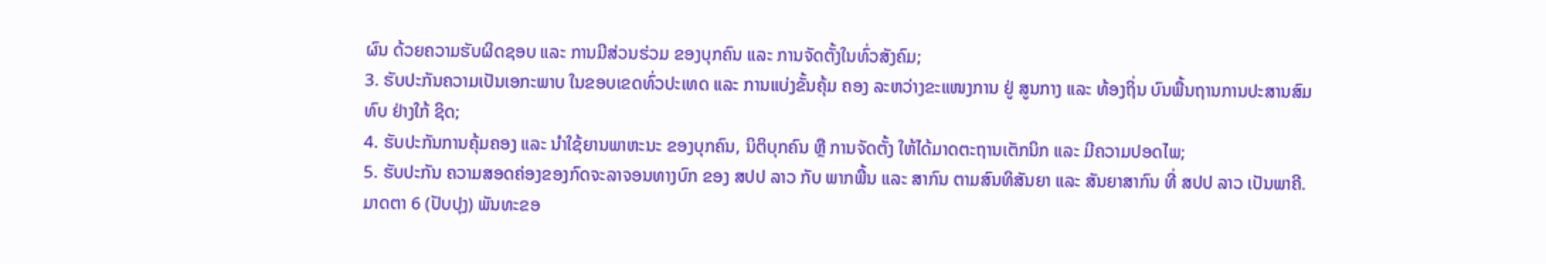ຜົນ ດ້ວຍຄວາມຮັບຜິດຊອບ ແລະ ການມີສ່ວນຮ່ວມ ຂອງບຸກຄົນ ແລະ ການຈັດຕັ້ງໃນທົ່ວສັງຄົມ;
3. ຮັບປະກັນຄວາມເປັນເອກະພາບ ໃນຂອບເຂດທົ່ວປະເທດ ແລະ ການແບ່ງຂັ້ນຄຸ້ມ ຄອງ ລະຫວ່າງຂະແໜງການ ຢູ່ ສູນກາງ ແລະ ທ້ອງຖິ່ນ ບົນພື້ນຖານການປະສານສົມທົບ ຢ່າງໃກ້ ຊິດ;
4. ຮັບປະກັນການຄຸ້ມຄອງ ແລະ ນຳໃຊ້ຍານພາຫະນະ ຂອງບຸກຄົນ, ນິຕິບຸກຄົນ ຫຼື ການຈັດຕັ້ງ ໃຫ້ໄດ້ມາດຕະຖານເຕັກນິກ ແລະ ມີຄວາມປອດໄພ;
5. ຮັບປະກັນ ຄວາມສອດຄ່ອງຂອງກົດຈະລາຈອນທາງບົກ ຂອງ ສປປ ລາວ ກັບ ພາກພື້ນ ແລະ ສາກົນ ຕາມສົນທິສັນຍາ ແລະ ສັນຍາສາກົນ ທີ່ ສປປ ລາວ ເປັນພາຄີ.
ມາດຕາ 6 (ປັບປຸງ) ພັນທະຂອ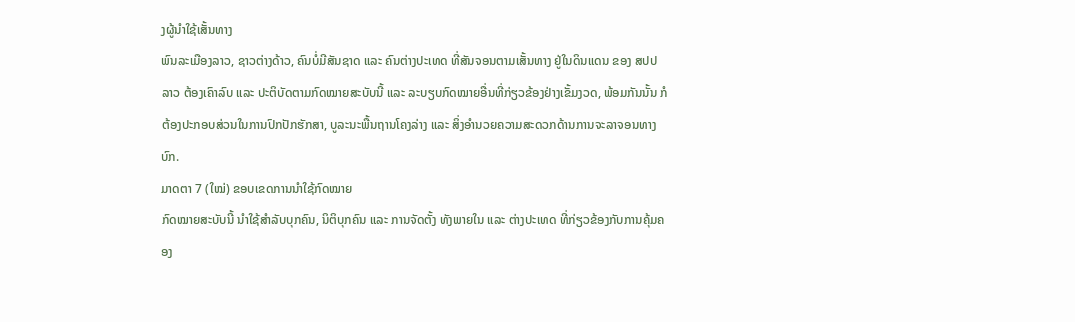ງຜູ້ນຳໃຊ້ເສັ້ນທາງ
ພົນລະເມືອງລາວ, ຊາວຕ່າງດ້າວ, ຄົນບໍ່ມີສັນຊາດ ແລະ ຄົນຕ່າງປະເທດ ທີ່ສັນຈອນຕາມເສັ້ນທາງ ຢູ່ໃນດິນແດນ ຂອງ ສປປ ລາວ ຕ້ອງເຄົາລົບ ແລະ ປະຕິບັດຕາມກົດໝາຍສະບັບນີ້ ແລະ ລະບຽບກົດໝາຍອື່ນທີ່ກ່ຽວຂ້ອງຢ່າງເຂັ້ມງວດ, ພ້ອມກັນນັ້ນ ກໍຕ້ອງປະກອບສ່ວນໃນການປົກປັກຮັກສາ, ບູລະນະພື້ນຖານໂຄງລ່າງ ແລະ ສິ່ງອຳນວຍຄວາມສະດວກດ້ານການຈະລາຈອນທາງບົກ.
ມາດຕາ 7 (ໃໝ່) ຂອບເຂດການນໍາໃຊ້ກົດໝາຍ
ກົດໝາຍສະບັບນີ້ ນຳໃຊ້ສຳລັບບຸກຄົນ, ນິຕິບຸກຄົນ ແລະ ການຈັດຕັ້ງ ທັງພາຍໃນ ແລະ ຕ່າງປະເທດ ທີ່ກ່ຽວຂ້ອງກັບການຄຸ້ມຄອງ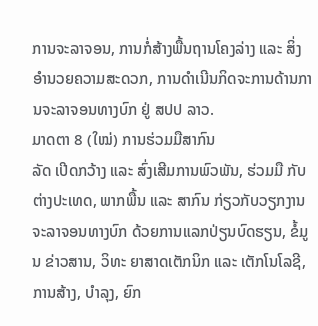ການຈະລາຈອນ, ການກໍ່ສ້າງພື້ນຖານໂຄງລ່າງ ແລະ ສິ່ງອຳນວຍຄວາມສະດວກ, ການດຳເນີນກິດຈະການດ້ານການຈະລາຈອນທາງບົກ ຢູ່ ສປປ ລາວ.
ມາດຕາ 8 (ໃໝ່) ການຮ່ວມມືສາກົນ
ລັດ ເປີດກວ້າງ ແລະ ສົ່ງເສີມການພົວພັນ, ຮ່ວມມື ກັບຕ່າງປະເທດ, ພາກພື້ນ ແລະ ສາກົນ ກ່ຽວກັບວຽກງານຈະລາຈອນທາງບົກ ດ້ວຍການແລກປ່ຽນບົດຮຽນ, ຂໍ້ມູນ ຂ່າວສານ, ວິທະ ຍາສາດເຕັກນິກ ແລະ ເຕັກໂນໂລຊີ, ການສ້າງ, ບຳລຸງ, ຍົກ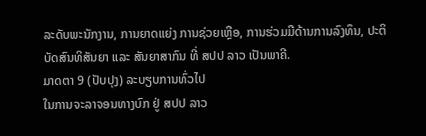ລະດັບພະນັກງານ, ການຍາດແຍ່ງ ການຊ່ວຍເຫຼືອ, ການຮ່ວມມືດ້ານການລົງທຶນ, ປະຕິບັດສົນທິສັນຍາ ແລະ ສັນຍາສາກົນ ທີ່ ສປປ ລາວ ເປັນພາຄີ.
ມາດຕາ 9 (ປັບປຸງ) ລະບຽບການທົ່ວໄປ
ໃນການຈະລາຈອນທາງບົກ ຢູ່ ສປປ ລາວ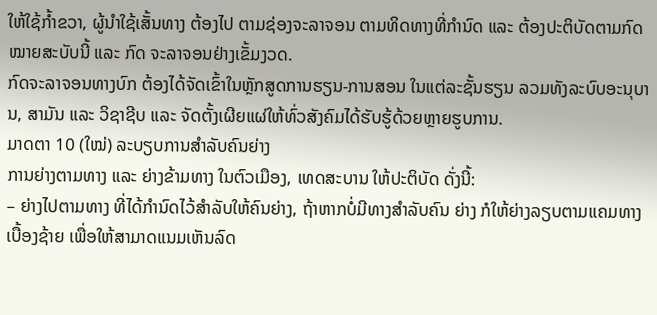ໃຫ້ໃຊ້ກໍ້າຂວາ, ຜູ້ນຳໃຊ້ເສັ້ນທາງ ຕ້ອງໄປ ຕາມຊ່ອງຈະລາຈອນ ຕາມທິດທາງທີ່ກຳນົດ ແລະ ຕ້ອງປະຕິບັດຕາມກົດໝາຍສະບັບນີ້ ແລະ ກົດ ຈະລາຈອນຢ່າງເຂັ້ມງວດ.
ກົດຈະລາຈອນທາງບົກ ຕ້ອງໄດ້ຈັດເຂົ້າໃນຫຼັກສູດການຮຽນ-ການສອນ ໃນແຕ່ລະຊັ້ນຮຽນ ລວມທັງລະບົບອະນຸບານ, ສາມັນ ແລະ ວິຊາຊີບ ແລະ ຈັດຕັ້ງເຜີຍແຜ່ໃຫ້ທົ່ວສັງຄົມໄດ້ຮັບຮູ້ດ້ວຍຫຼາຍຮູບການ.
ມາດຕາ 10 (ໃໝ່) ລະບຽບການສໍາລັບຄົນຍ່າງ
ການຍ່າງຕາມທາງ ແລະ ຍ່າງຂ້າມທາງ ໃນຕົວເມືອງ, ເທດສະບານ ໃຫ້ປະຕິບັດ ດັ່ງນີ້:
– ຍ່າງໄປຕາມທາງ ທີ່ໄດ້ກຳນົດໄວ້ສຳລັບໃຫ້ຄົນຍ່າງ, ຖ້າຫາກບໍ່ມີທາງສໍາລັບຄົນ ຍ່າງ ກໍໃຫ້ຍ່າງລຽບຕາມແຄມທາງເບື້ອງຊ້າຍ ເພື່ອໃຫ້ສາມາດແນມເຫັນລົດ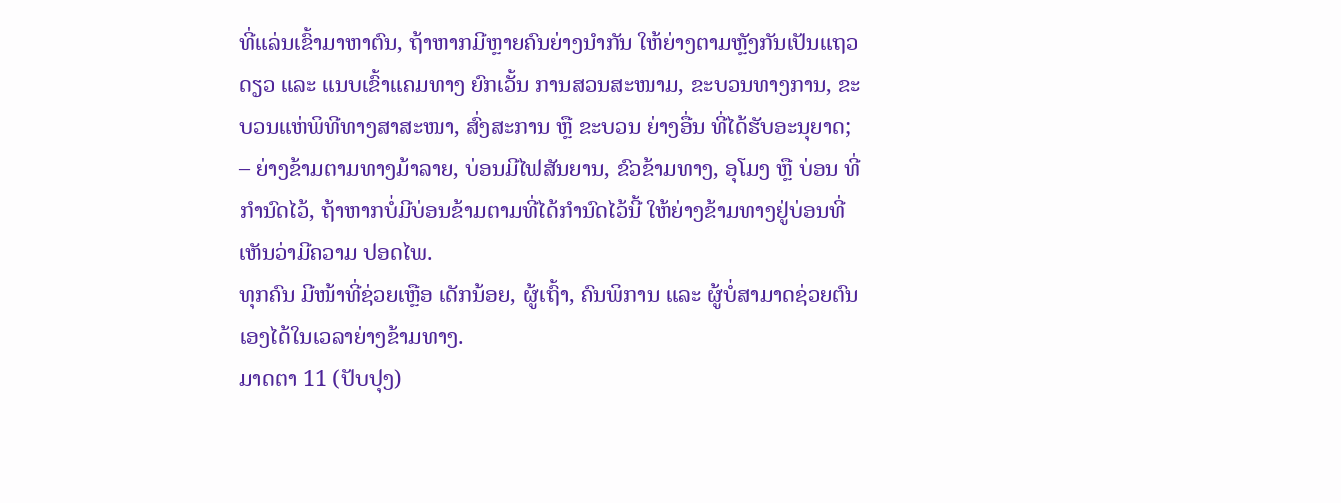ທີ່ແລ່ນເຂົ້າມາຫາຕົນ, ຖ້າຫາກມີຫຼາຍຄົນຍ່າງນຳກັນ ໃຫ້ຍ່າງຕາມຫຼັງກັນເປັນແຖວດຽວ ແລະ ແນບເຂົ້າແຄມທາງ ຍົກເວັ້ນ ການສວນສະໜາມ, ຂະບວນທາງການ, ຂະບວນແຫ່ພິທີທາງສາສະໜາ, ສົ່ງສະການ ຫຼື ຂະບວນ ຍ່າງອື່ນ ທີ່ໄດ້ຮັບອະນຸຍາດ;
– ຍ່າງຂ້າມຕາມທາງມ້າລາຍ, ບ່ອນມີໄຟສັນຍານ, ຂົວຂ້າມທາງ, ອຸໂມງ ຫຼື ບ່ອນ ທີ່ກຳນົດໄວ້, ຖ້າຫາກບໍ່ມີບ່ອນຂ້າມຕາມທີ່ໄດ້ກໍານົດໄວ້ນີ້ ໃຫ້ຍ່າງຂ້າມທາງຢູ່ບ່ອນທີ່ເຫັນວ່າມີຄວາມ ປອດໄພ.
ທຸກຄົນ ມີໜ້າທີ່ຊ່ວຍເຫຼືອ ເດັກນ້ອຍ, ຜູ້ເຖົ້າ, ຄົນພິການ ແລະ ຜູ້ບໍ່ສາມາດຊ່ວຍຕົນເອງໄດ້ໃນເວລາຍ່າງຂ້າມທາງ.
ມາດຕາ 11 (ປັບປຸງ)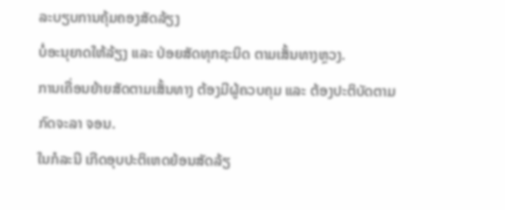ລະບຽບການຄຸ້ມຄອງສັດລ້ຽງ
ບໍ່ອະນຸຍາດໃຫ້ລ້ຽງ ແລະ ປ່ອຍສັດທຸກຊະນິດ ຕາມເສັ້ນທາງຫຼວງ.
ການເຄື່ອນຍ້າຍສັດຕາມເສັ້ນທາງ ຕ້ອງມີຜູ້ຄວບຄຸມ ແລະ ຕ້ອງປະຕິບັດຕາມກົດຈະລາ ຈອນ.
ໃນກໍລະນີ ເກີດອຸບປະຕິເຫດຍ້ອນສັດລ້ຽ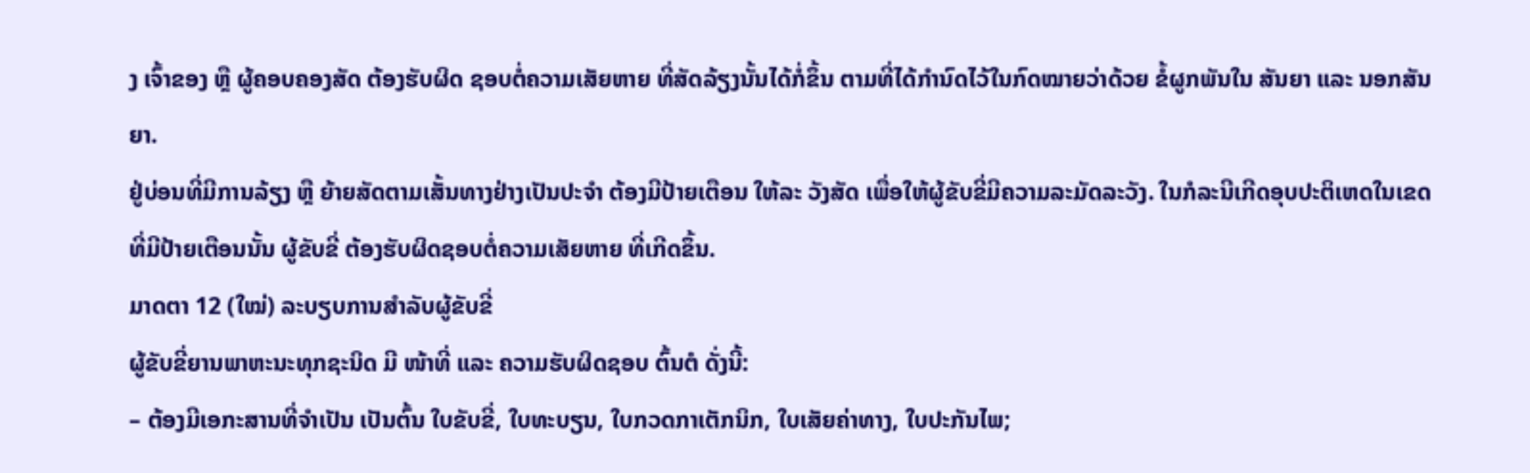ງ ເຈົ້າຂອງ ຫຼື ຜູ້ຄອບຄອງສັດ ຕ້ອງຮັບຜິດ ຊອບຕໍ່ຄວາມເສັຍຫາຍ ທີ່ສັດລ້ຽງນັ້ນໄດ້ກໍ່ຂຶ້ນ ຕາມທີ່ໄດ້ກຳນົດໄວ້ໃນກົດໝາຍວ່າດ້ວຍ ຂໍ້ຜູກພັນໃນ ສັນຍາ ແລະ ນອກສັນຍາ.
ຢູ່ບ່ອນທີ່ມີການລ້ຽງ ຫຼື ຍ້າຍສັດຕາມເສັ້ນທາງຢ່າງເປັນປະຈໍາ ຕ້ອງມີປ້າຍເຕືອນ ໃຫ້ລະ ວັງສັດ ເພື່ອໃຫ້ຜູ້ຂັບຂີ່ມີຄວາມລະມັດລະວັງ. ໃນກໍລະນີເກີດອຸບປະຕິເຫດໃນເຂດທີ່ມີປ້າຍເຕືອນນັ້ນ ຜູ້ຂັບຂີ່ ຕ້ອງຮັບຜິດຊອບຕໍ່ຄວາມເສັຍຫາຍ ທີ່ເກີດຂຶ້ນ.
ມາດຕາ 12 (ໃໝ່) ລະບຽບການສໍາລັບຜູ້ຂັບຂີ່
ຜູ້ຂັບຂີ່ຍານພາຫະນະທຸກຊະນິດ ມີ ໜ້າທີ່ ແລະ ຄວາມຮັບຜິດຊອບ ຕົ້ນຕໍ ດັ່ງນີ້:
– ຕ້ອງມີເອກະສານທີ່ຈໍາເປັນ ເປັນຕົ້ນ ໃບຂັບຂີ່, ໃບທະບຽນ, ໃບກວດກາເຕັກນິກ, ໃບເສັຍຄ່າທາງ, ໃບປະກັນໄພ;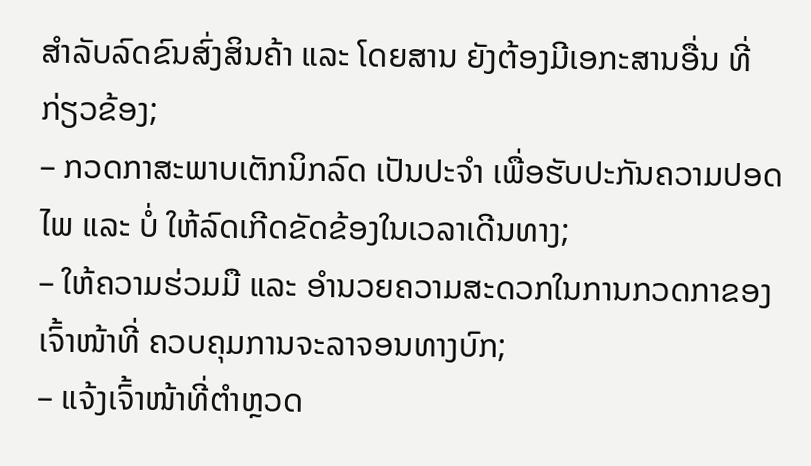ສໍາລັບລົດຂົນສົ່ງສິນຄ້າ ແລະ ໂດຍສານ ຍັງຕ້ອງມີເອກະສານອື່ນ ທີ່ກ່ຽວຂ້ອງ;
– ກວດກາສະພາບເຕັກນິກລົດ ເປັນປະຈໍາ ເພື່ອຮັບປະກັນຄວາມປອດໄພ ແລະ ບໍ່ ໃຫ້ລົດເກີດຂັດຂ້ອງໃນເວລາເດີນທາງ;
– ໃຫ້ຄວາມຮ່ວມມື ແລະ ອໍານວຍຄວາມສະດວກໃນການກວດກາຂອງເຈົ້າໜ້າທີ່ ຄວບຄຸມການຈະລາຈອນທາງບົກ;
– ແຈ້ງເຈົ້າໜ້າທີ່ຕໍາຫຼວດ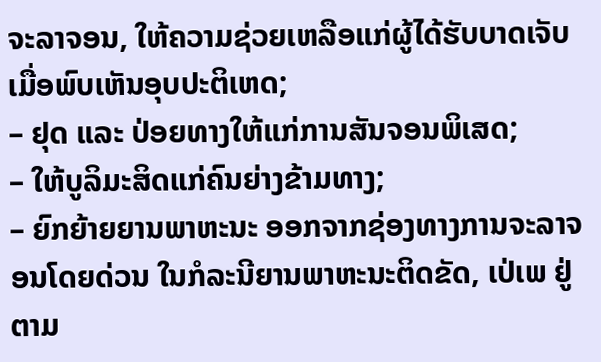ຈະລາຈອນ, ໃຫ້ຄວາມຊ່ວຍເຫລືອແກ່ຜູ້ໄດ້ຮັບບາດເຈັບ ເມື່ອພົບເຫັນອຸບປະຕິເຫດ;
– ຢຸດ ແລະ ປ່ອຍທາງໃຫ້ແກ່ການສັນຈອນພິເສດ;
– ໃຫ້ບູລິມະສິດແກ່ຄົນຍ່າງຂ້າມທາງ;
– ຍົກຍ້າຍຍານພາຫະນະ ອອກຈາກຊ່ອງທາງການຈະລາຈອນໂດຍດ່ວນ ໃນກໍລະນີຍານພາຫະນະຕິດຂັດ, ເປ່ເພ ຢູ່ຕາມ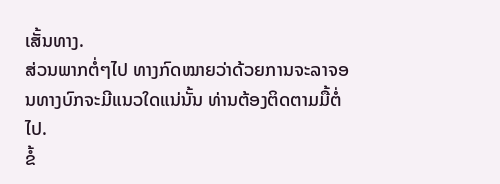ເສັ້ນທາງ.
ສ່ວນພາກຕໍ່ໆໄປ ທາງກົດໝາຍວ່າດ້ວຍການຈະລາຈອນທາງບົກຈະມີແນວໃດແນ່ນັ້ນ ທ່ານຕ້ອງຕິດຕາມມື້ຕໍ່ໄປ.
ຂໍ້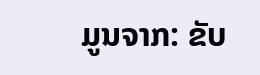ມູນຈາກ: ຂັບ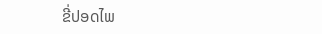ຂີ່ປອດໄພ